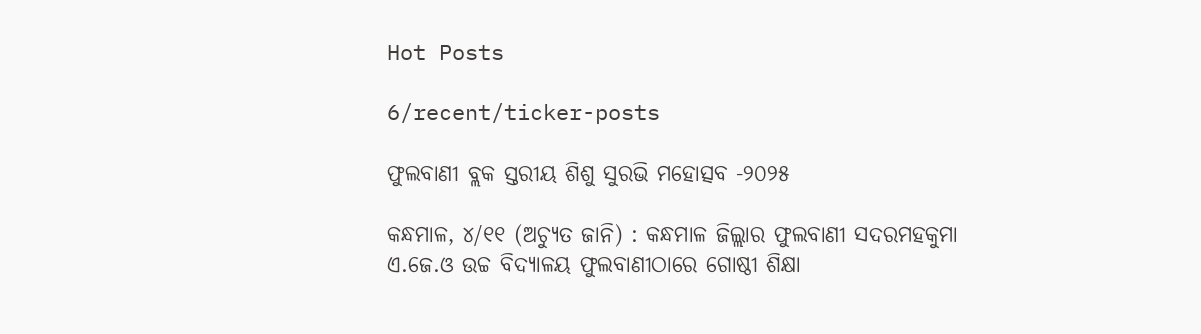Hot Posts

6/recent/ticker-posts

ଫୁଲବାଣୀ ବ୍ଲକ ସ୍ତରୀୟ ଶିଶୁ ସୁରଭି ମହୋତ୍ସବ -୨୦୨୫

କନ୍ଧମାଳ, ୪/୧୧ (ଅଚ୍ୟୁତ ଜାନି) : କନ୍ଧମାଳ ଜିଲ୍ଲାର ଫୁଲବାଣୀ ସଦରମହକୁମା ଏ.ଜେ.ଓ ଉଚ୍ଚ ବିଦ୍ୟାଳୟ ଫୁଲବାଣୀଠାରେ ଗୋଷ୍ଠୀ ଶିକ୍ଷା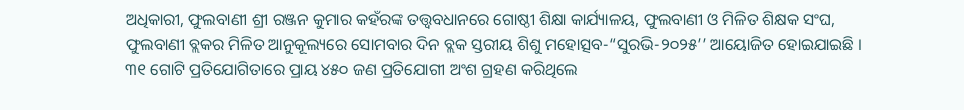ଅଧିକାରୀ, ଫୁଲବାଣୀ ଶ୍ରୀ ରଞ୍ଜନ କୁମାର କହଁରଙ୍କ ତତ୍ତ୍ଵବଧାନରେ ଗୋଷ୍ଠୀ ଶିକ୍ଷା କାର୍ଯ୍ୟାଳୟ, ଫୁଲବାଣୀ ଓ ମିଳିତ ଶିକ୍ଷକ ସଂଘ, ଫୁଲବାଣୀ ବ୍ଲକର ମିଳିତ ଆନୁକୂଲ୍ୟରେ ସୋମବାର ଦିନ ବ୍ଲକ ସ୍ତରୀୟ ଶିଶୁ ମହୋତ୍ସବ-“ସୁରଭି-୨୦୨୫’’ ଆୟୋଜିତ ହୋଇଯାଇଛି । ୩୧ ଗୋଟି ପ୍ରତିଯୋଗିତାରେ ପ୍ରାୟ ୪୫୦ ଜଣ ପ୍ରତିଯୋଗୀ ଅଂଶ ଗ୍ରହଣ କରିଥିଲେ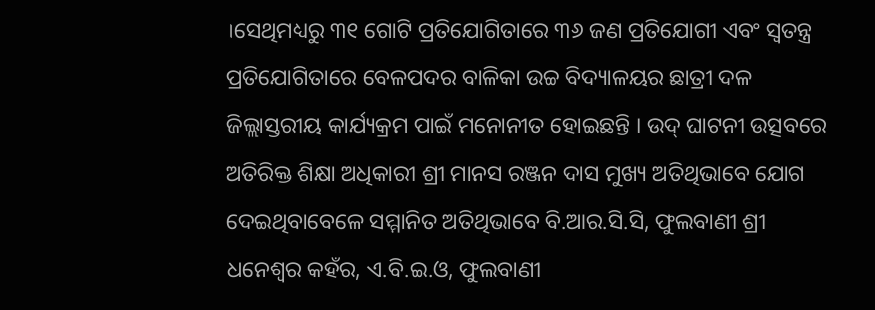।ସେଥିମଧ୍ୟରୁ ୩୧ ଗୋଟି ପ୍ରତିଯୋଗିତାରେ ୩୬ ଜଣ ପ୍ରତିଯୋଗୀ ଏବଂ ସ୍ଵତନ୍ତ୍ର ପ୍ରତିଯୋଗିତାରେ ବେଳପଦର ବାଳିକା ଉଚ୍ଚ ବିଦ୍ୟାଳୟର ଛାତ୍ରୀ ଦଳ ଜିଲ୍ଲାସ୍ତରୀୟ କାର୍ଯ୍ୟକ୍ରମ ପାଇଁ ମନୋନୀତ ହୋଇଛନ୍ତି । ଉଦ୍ ଘାଟନୀ ଉତ୍ସବରେ ଅତିରିକ୍ତ ଶିକ୍ଷା ଅଧିକାରୀ ଶ୍ରୀ ମାନସ ରଞ୍ଜନ ଦାସ ମୁଖ୍ୟ ଅତିଥିଭାବେ ଯୋଗ ଦେଇଥିବାବେଳେ ସମ୍ମାନିତ ଅତିଥିଭାବେ ବି.ଆର.ସି.ସି, ଫୁଲବାଣୀ ଶ୍ରୀ ଧନେଶ୍ଵର କହଁର, ଏ.ବି.ଇ.ଓ, ଫୁଲବାଣୀ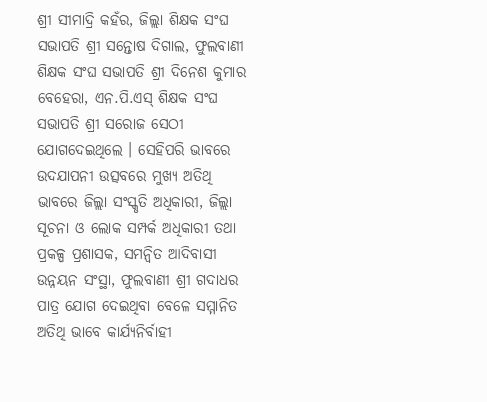ଶ୍ରୀ ସୀମାଦ୍ରି କହଁର, ଜିଲ୍ଲା ଶିକ୍ଷକ ସଂଘ ସଭାପତି ଶ୍ରୀ ସନ୍ତୋଷ ଦିଗାଲ, ଫୁଲବାଣୀ ଶିକ୍ଷକ ସଂଘ ସଭାପତି ଶ୍ରୀ ଦିନେଶ କୁମାର ବେହେରା, ଏନ.ପି.ଏସ୍ ଶିକ୍ଷକ ସଂଘ ସଭାପତି ଶ୍ରୀ ସରୋଜ ସେଠୀ ଯୋଗଦେଇଥିଲେ । ସେହିପରି ଭାବରେ ଉଦଯାପନୀ ଉତ୍ସବରେ ମୁଖ୍ୟ ଅତିଥି ଭାବରେ ଜିଲ୍ଲା ସଂସ୍କୃତି ଅଧିକାରୀ, ଜିଲ୍ଲା ସୂଚନା ଓ ଲୋକ ସମ୍ପର୍କ ଅଧିକାରୀ ତଥା ପ୍ରକଳ୍ପ ପ୍ରଶାସକ, ସମନ୍ଵିତ ଆଦିବାସୀ ଉନ୍ନୟନ ସଂସ୍ଥା, ଫୁଲବାଣୀ ଶ୍ରୀ ଗଦାଧର ପାତ୍ର ଯୋଗ ଦେଇଥିବା ବେଳେ ସମ୍ମାନିତ ଅତିଥି ଭାବେ କାର୍ଯ୍ୟନିର୍ବାହୀ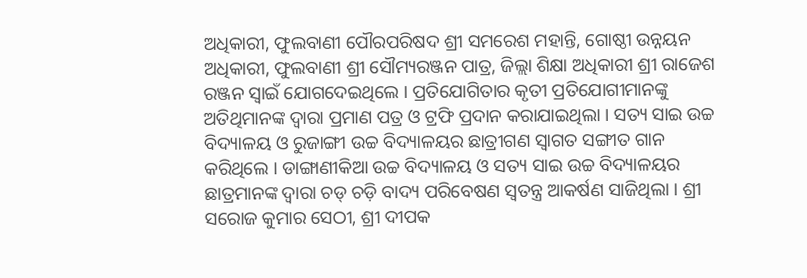ଅଧିକାରୀ, ଫୁଲବାଣୀ ପୌରପରିଷଦ ଶ୍ରୀ ସମରେଶ ମହାନ୍ତି, ଗୋଷ୍ଠୀ ଉନ୍ନୟନ ଅଧିକାରୀ, ଫୁଲବାଣୀ ଶ୍ରୀ ସୌମ୍ୟରଞ୍ଜନ ପାତ୍ର, ଜିଲ୍ଲା ଶିକ୍ଷା ଅଧିକାରୀ ଶ୍ରୀ ରାଜେଶ ରଞ୍ଜନ ସ୍ଵାଇଁ ଯୋଗଦେଇଥିଲେ । ପ୍ରତିଯୋଗିତାର କୃତୀ ପ୍ରତିଯୋଗୀମାନଙ୍କୁ ଅତିଥିମାନଙ୍କ ଦ୍ୱାରା ପ୍ରମାଣ ପତ୍ର ଓ ଟ୍ରଫି ପ୍ରଦାନ କରାଯାଇଥିଲା । ସତ୍ୟ ସାଇ ଉଚ୍ଚ ବିଦ୍ୟାଳୟ ଓ ରୁଜାଙ୍ଗୀ ଉଚ୍ଚ ବିଦ୍ୟାଳୟର ଛାତ୍ରୀଗଣ ସ୍ଵାଗତ ସଙ୍ଗୀତ ଗାନ କରିଥିଲେ । ଡାଙ୍ଗାଣୀକିଆ ଉଚ୍ଚ ବିଦ୍ୟାଳୟ ଓ ସତ୍ୟ ସାଇ ଉଚ୍ଚ ବିଦ୍ୟାଳୟର ଛାତ୍ରମାନଙ୍କ ଦ୍ୱାରା ଚଡ୍ ଚଡ଼ି ବାଦ୍ୟ ପରିବେଷଣ ସ୍ଵତନ୍ତ୍ର ଆକର୍ଷଣ ସାଜିଥିଲା । ଶ୍ରୀ ସରୋଜ କୁମାର ସେଠୀ, ଶ୍ରୀ ଦୀପକ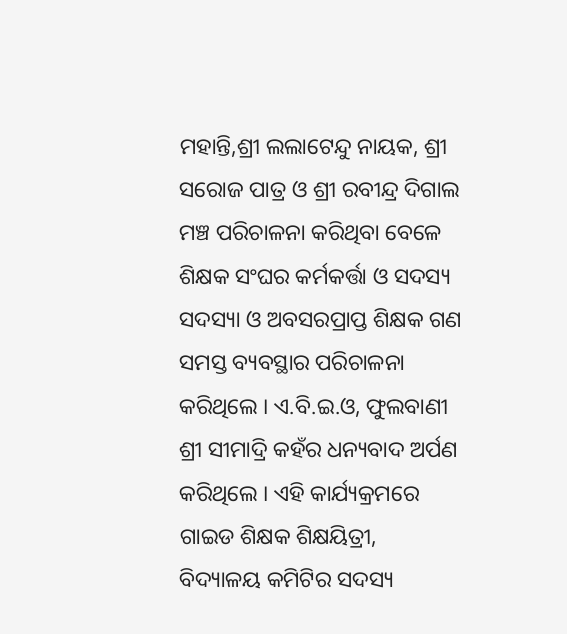ମହାନ୍ତି,ଶ୍ରୀ ଲଲାଟେନ୍ଦୁ ନାୟକ, ଶ୍ରୀ ସରୋଜ ପାତ୍ର ଓ ଶ୍ରୀ ରବୀନ୍ଦ୍ର ଦିଗାଲ ମଞ୍ଚ ପରିଚାଳନା କରିଥିବା ବେଳେ ଶିକ୍ଷକ ସଂଘର କର୍ମକର୍ତ୍ତା ଓ ସଦସ୍ୟ ସଦସ୍ୟା ଓ ଅବସରପ୍ରାପ୍ତ ଶିକ୍ଷକ ଗଣ ସମସ୍ତ ବ୍ୟବସ୍ଥାର ପରିଚାଳନା କରିଥିଲେ । ଏ.ବି.ଇ.ଓ, ଫୁଲବାଣୀ ଶ୍ରୀ ସୀମାଦ୍ରି କହଁର ଧନ୍ୟବାଦ ଅର୍ପଣ କରିଥିଲେ । ଏହି କାର୍ଯ୍ୟକ୍ରମରେ ଗାଇଡ ଶିକ୍ଷକ ଶିକ୍ଷୟିତ୍ରୀ, ବିଦ୍ୟାଳୟ କମିଟିର ସଦସ୍ୟ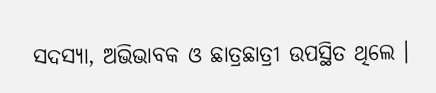ସଦସ୍ୟା, ଅଭିଭାବକ ଓ ଛାତ୍ରଛାତ୍ରୀ ଉପସ୍ଥିତ ଥିଲେ ।